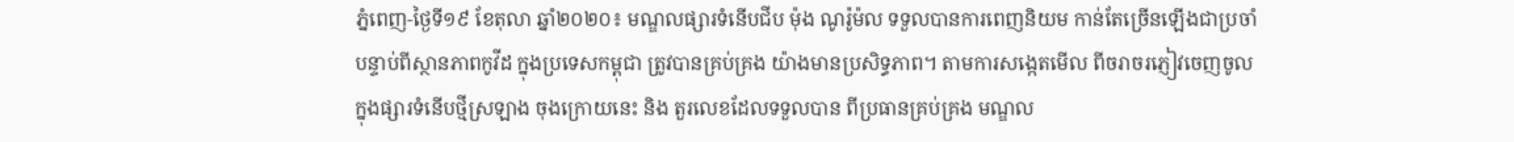ភ្នំពេញ-ថ្ងៃទី១៩ ខែតុលា ឆ្នាំ២០២០៖ មណ្ឌលផ្សារទំនើបជីប ម៉ុង ណូរ៉ូម៉ល ទទួលបានការពេញនិយម កាន់តែច្រើនឡើងជាប្រចាំ បន្ទាប់ពីស្ថានភាពកូវីដ ក្នុងប្រទេសកម្ពុជា ត្រូវបានគ្រប់គ្រង យ៉ាងមានប្រសិទ្ធភាព។ តាមការសង្កេតមើល ពីចរាចរភ្ញៀវចេញចូល ក្នុងផ្សារទំនើបថ្មីស្រឡាង ចុងក្រោយនេះ និង តួរលេខដែលទទួលបាន ពីប្រធានគ្រប់គ្រង មណ្ឌល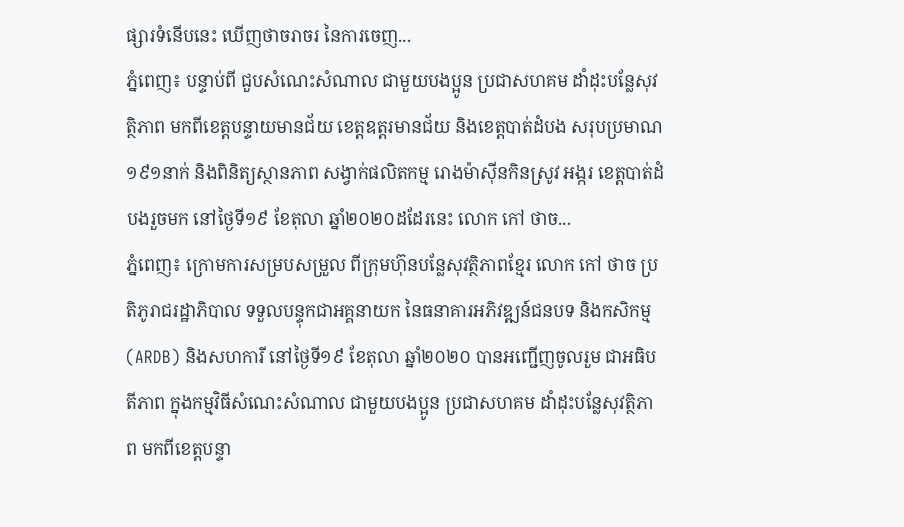ផ្សារទំនើបនេះ ឃើញថាចរាចរ នៃការចេញ...
ភ្នំពេញ៖ បន្ទាប់ពី ជួបសំណេះសំណាល ជាមួយបងប្អូន ប្រជាសហគម ដាំដុះបន្លែសុវត្ថិភាព មកពីខេត្តបន្ទាយមានជ័យ ខេត្តឧត្តរមានជ័យ និងខេត្តបាត់ដំបង សរុបប្រមាណ ១៩១នាក់ និងពិនិត្យស្ថានភាព សង្វាក់ផលិតកម្ម រោងម៉ាស៊ីនកិនស្រូវ អង្ករ ខេត្តបាត់ដំបងរួចមក នៅថ្ងៃទី១៩ ខែតុលា ឆ្នាំ២០២០ដដែរនេះ លោក កៅ ថាច...
ភ្នំពេញ៖ ក្រោមការសម្របសម្រួល ពីក្រុមហ៊ុនបន្លែសុវត្ថិភាពខ្មែរ លោក កៅ ថាច ប្រតិភូរាជរដ្ឋាភិបាល ទទួលបន្ទុកជាអគ្គនាយក នៃធនាគារអភិវឌ្ឍន៍ជនបទ និងកសិកម្ម (ARDB) និងសហការី នៅថ្ងៃទី១៩ ខែតុលា ឆ្នាំ២០២០ បានអញ្ជើញចូលរួម ជាអធិបតីភាព ក្នុងកម្មវិធីសំណេះសំណាល ជាមួយបងប្អូន ប្រជាសហគម ដាំដុះបន្លែសុវត្ថិភាព មកពីខេត្តបន្ទា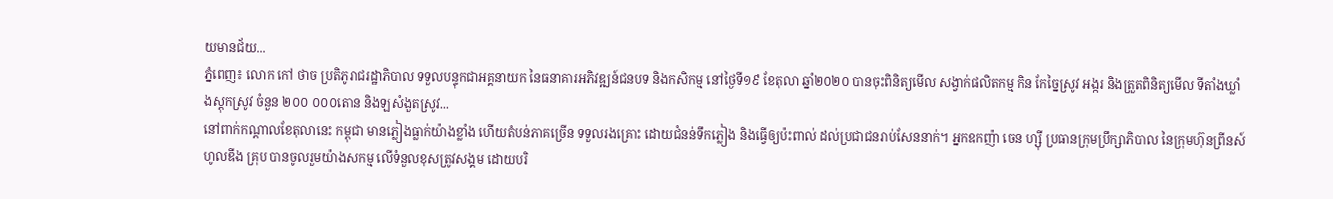យមានជ័យ...
ភ្នំពេញ៖ លោក កៅ ថាច ប្រតិភូរាជរដ្ឋាភិបាល ទទួលបន្ទុកជាអគ្គនាយក នៃធនាគារអភិវឌ្ឍន៍ជនបទ និងកសិកម្ម នៅថ្ងៃទី១៩ ខែតុលា ឆ្នាំ២០២០ បានចុះពិនិត្យមើល សង្វាក់ផលិតកម្ម កិន កែច្នៃស្រូវ អង្ករ និងត្រួតពិនិត្យមើល ទីតាំងឃ្លាំងស្តុកស្រូវ ចំនួន ២០០ ០០០តោន និងឡសំងួតស្រូវ...
នៅពាក់កណ្តាលខែតុលានេះ កម្ពុជា មានភ្លៀងធ្លាក់យ៉ាងខ្លាំង ហើយតំបន់ភាគច្រើន ទទួលរងគ្រោះ ដោយជំនន់ទឹកភ្លៀង និងធ្វើឲ្យប៉ះពាល់ ដល់ប្រជាជនរាប់សែននាក់។ អ្នកឧកញ៉ា ចេន ហ្ស៊ី ប្រធានក្រុមប្រឹក្សាភិបាល នៃក្រុមហ៊ុនព្រីនស៍ ហូលឌីង គ្រុប បានចូលរួមយ៉ាងសកម្ម លើទំនួលខុសត្រូវសង្គម ដោយបរិ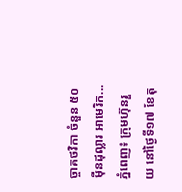ច្ចាគថវិកា ចំនួន ៥០ ម៉ឺនដុល្លារ អាមេរិក...
ភ្នំពេញ៖ ក្រុមហ៊ុនរួយ នៅថ្ងៃទី១៧ ខែតុ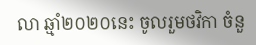លា ឆ្មាំ២០២០នេះ ចូលរួមថវិកា ចំនួ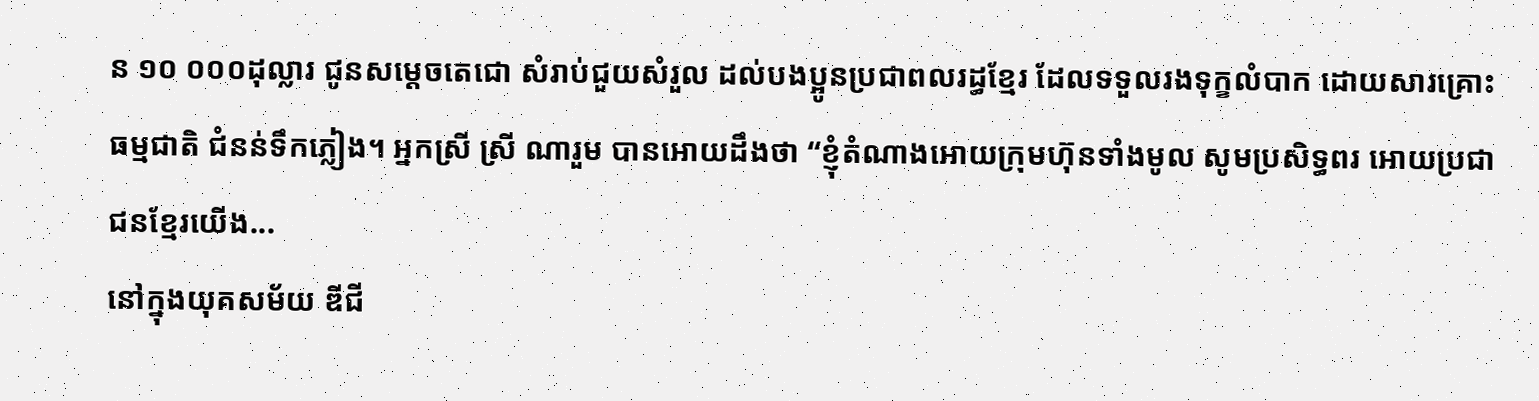ន ១០ ០០០ដុល្លារ ជូនសម្ដេចតេជោ សំរាប់ជួយសំរួល ដល់បងប្អូនប្រជាពលរដ្ធខ្មែរ ដែលទទួលរងទុក្ខលំបាក ដោយសារគ្រោះធម្មជាតិ ជំនន់ទឹកភ្លៀង។ អ្នកស្រី ស្រី ណារួម បានអោយដឹងថា “ខ្ញុំតំណាងអោយក្រុមហ៊ុនទាំងមូល សូមប្រសិទ្ធពរ អោយប្រជាជនខ្មែរយើង...
នៅក្នុងយុគសម័យ ឌីជី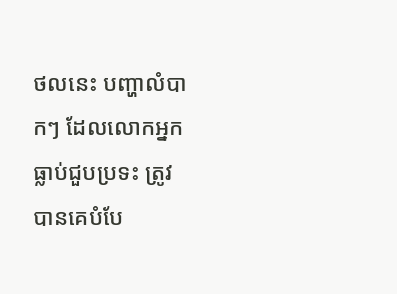ថលនេះ បញ្ហាលំបាកៗ ដែលលោកអ្នក ធ្លាប់ជួបប្រទះ ត្រូវបានគេបំបែ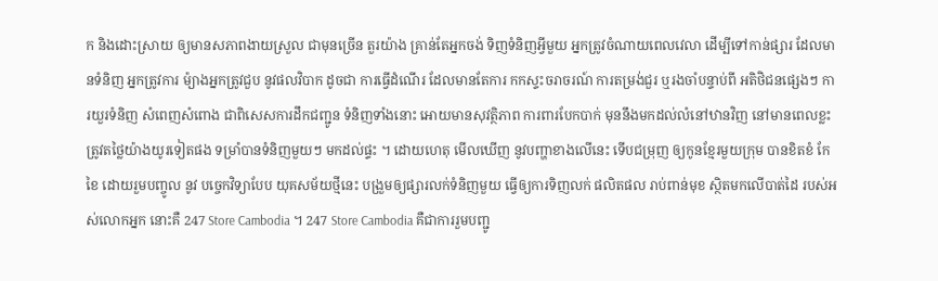ក និងដោះស្រាយ ឲ្យមានសភាពងាយស្រួល ជាមុនច្រើន តួរយ៉ាង គ្រាន់តែអ្នកចង់ ទិញទំនិញអ្វីមួយ អ្នកត្រូវចំណាយពេលវេលា ដើម្បីទៅកាន់ផ្សារ ដែលមានទំនិញ អ្នកត្រូវការ ម៉្យាងអ្នកត្រូវជួប នូវផលវិបាក ដូចជា ការធ្វើដំណើរ ដែលមានតែការ កកស្ទះចរាចរណ៍ ការតម្រង់ជួរ ឬរងចាំបន្ទាប់ពី អតិថិជនផ្សេងៗ ការយួរទំនិញ សំពេញសំពោង ជាពិសេសការដឹកជញ្ជូន ទំនិញទាំងនោះ អោយមានសុវត្ថិភាព ការពារបែកបាក់ មុននឹងមកដល់លំនៅឋានវិញ នៅមានពេលខ្លះ ត្រូវតថ្លៃយ៉ាងយូរទៀតផង ទម្រាំបានទំនិញមួយៗ មកដល់ផ្ទះ ។ ដោយហេតុ មើលឃើញ នូវបញ្ហាខាងលើនេះ ទើបជម្រុញ ឲ្យកូនខ្មែរមួយក្រុម បានខិតខំ កែខៃ ដោយរួមបញ្ចូល នូវ បច្ចេកវិទ្យាបែប យុគសម័យថ្មីនេះ បង្រួមឲ្យផ្សារលក់ទំនិញមួយ ធ្វើឲ្យការទិញលក់ ផលិតផល រាប់ពាន់មុខ ស្ថិតមកលើបាត់ដៃ របស់អស់លោកអ្នក នោះគឺ 247 Store Cambodia ។ 247 Store Cambodia គឺជាការរួមបញ្ជូ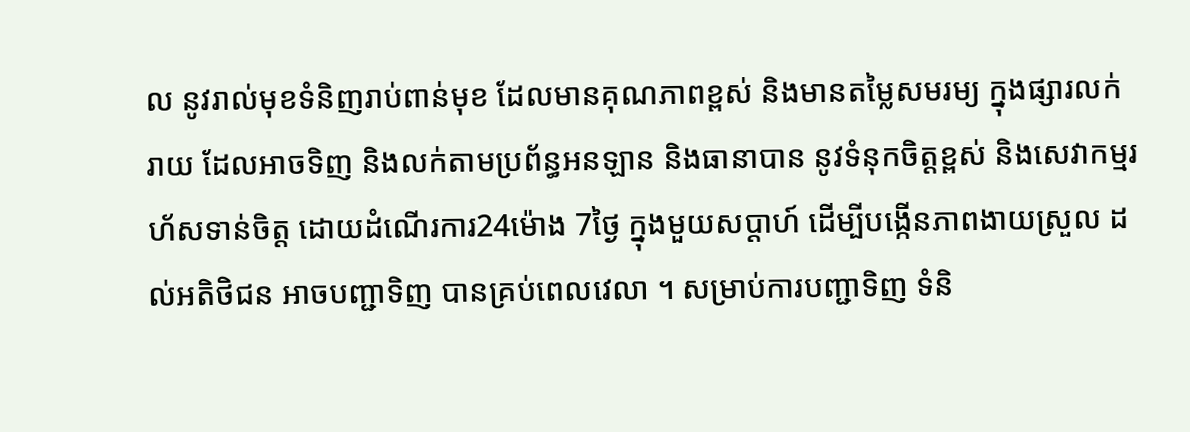ល នូវរាល់មុខទំនិញរាប់ពាន់មុខ ដែលមានគុណភាពខ្ពស់ និងមានតម្លៃសមរម្យ ក្នុងផ្សារលក់រាយ ដែលអាចទិញ និងលក់តាមប្រព័ន្ធអនឡាន និងធានាបាន នូវទំនុកចិត្តខ្ពស់ និងសេវាកម្មរហ័សទាន់ចិត្ត ដោយដំណើរការ24ម៉ោង 7ថ្ងៃ ក្នុងមួយសប្តាហ៍ ដើម្បីបង្កើនភាពងាយស្រួល ដល់អតិថិជន អាចបញ្ជាទិញ បានគ្រប់ពេលវេលា ។ សម្រាប់ការបញ្ជាទិញ ទំនិ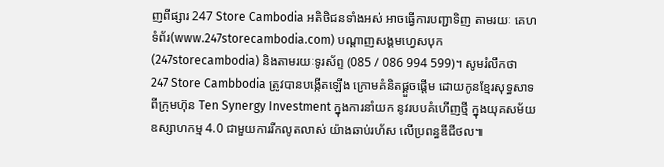ញពីផ្សារ 247 Store Cambodia អតិថិជនទាំងអស់ អាចធ្វើការបញ្ជាទិញ តាមរយៈ គេហទំព័រ(www.247storecambodia.com) បណ្តាញសង្គមហ្វេសបុក (247storecambodia) និងតាមរយៈទូរស័ព្ទ (085 / 086 994 599)។ សូមរំលឹកថា 247 Store Cambbodia ត្រូវបានបង្កើតឡើង ក្រោមគំនិតផ្គួចផ្តើម ដោយកូនខ្មែរសុទ្ធសាទ ពីក្រុមហ៊ុន Ten Synergy Investment ក្នុងការនាំយក នូវរបបគំហើញថ្មី ក្នុងយុគសម័យ ឧស្សាហកម្ម 4.0 ជាមួយការរីកលូតលាស់ យ៉ាងឆាប់រហ័ស លើប្រពន្ធឌីជីថល៕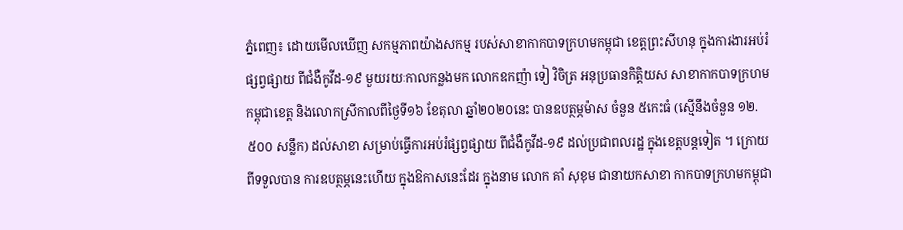ភ្នំពេញ៖ ដោយមើលឃើញ សកម្មភាពយ៉ាងសកម្ម របស់សាខាកាកបាទក្រហមកម្ពុជា ខេត្តព្រះសីហនុ ក្នុងការងារអប់រំផ្សព្វផ្សាយ ពីជំងឺកូវីដ-១៩ មួយរយៈកាលកន្លងមក លោកឧកញ៉ា ទៀ វិចិត្រ អនុប្រធានកិត្តិយស សាខាកាកបាទក្រហមកម្ពុជាខេត្ត និងលោកស្រីកាលពីថ្ងៃទី១៦ ខែតុលា ឆ្នាំ២០២០នេះ បានឧបត្ថម្ភម៉ាស ចំនួន ៥កេះធំ (ស្មើនឹងចំនួន ១២.៥០០ សន្លឹក) ដល់សាខា សម្រាប់ធ្វើការអប់រំផ្សព្វផ្សាយ ពីជំងឺកូវីដ-១៩ ដល់ប្រជាពលរដ្ឋ ក្នុងខេត្តបន្តទៀត ។ ក្រោយពីទទួលបាន ការឧបត្ថម្ភនេះហើយ ក្នុងឱកាសនេះដែរ ក្នុងនាម លោក គាំ សុខុម ជានាយកសាខា កាកបាទក្រហមកម្ពុជា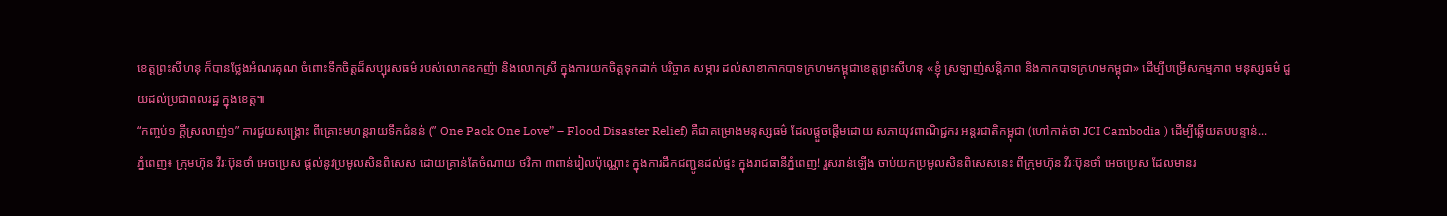ខេត្តព្រះសីហនុ ក៏បានថ្លែងអំណរគុណ ចំពោះទឹកចិត្តដ៏សប្បុរសធម៌ របស់លោកឧកញ៉ា និងលោកស្រី ក្នុងការយកចិត្តទុកដាក់ បរិច្ចាគ សម្ភារ ដល់សាខាកាកបាទក្រហមកម្ពុជាខេត្តព្រះសីហនុ «ខ្ញុំ ស្រឡាញ់សន្តិភាព និងកាកបាទក្រហមកម្ពុជា» ដើម្បីបម្រើសកម្មភាព មនុស្សធម៌ ជួយដល់ប្រជាពលរដ្ឋ ក្នុងខេត្ត៕
“កញ្ចប់១ ក្តីស្រលាញ់១” ការជួយសង្គ្រោះ ពីគ្រោះមហន្តរាយទឹកជំនន់ (” One Pack One Love” – Flood Disaster Relief) គឺជាគម្រោងមនុស្សធម៌ ដែលផ្តួចផ្តើមដោយ សភាយុវពាណិជ្ជករ អន្តរជាតិកម្ពុជា (ហៅកាត់ថា JCI Cambodia ) ដើម្បីឆ្លើយតបបន្ទាន់...
ភ្នំពេញ៖ ក្រុមហ៊ុន វីរៈប៊ុនថាំ អេចប្រេស ផ្តល់នូវប្រមូលសិនពិសេស ដោយគ្រាន់តែចំណាយ ថវិកា ៣ពាន់រៀលប៉ុណ្ណោះ ក្នុងការដឹកជញ្ជូនដល់ផ្ទះ ក្នុងរាជធានីភ្នំពេញ! រួសរាន់ឡើង ចាប់យកប្រមូលសិនពិសេសនេះ ពីក្រុមហ៊ុន វីរៈប៊ុនថាំ អេចប្រេស ដែលមានរ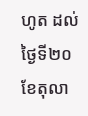ហូត ដល់ថ្ងៃទី២០ ខែតុលា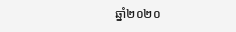ឆ្នាំ២០២០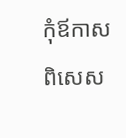កុំឪកាសពិសេស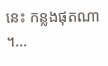នេះ កន្លងផុតណា ។...